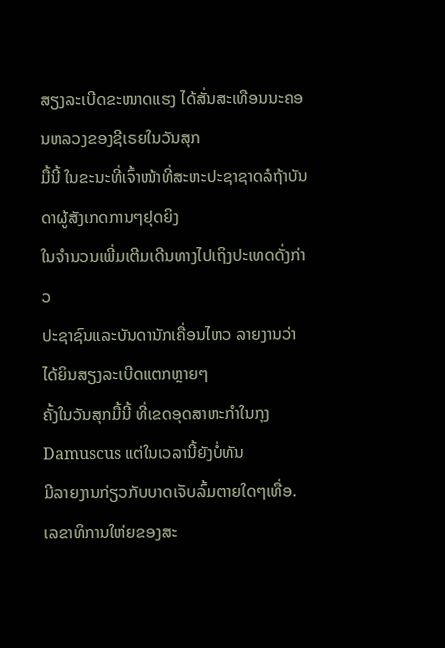ສຽງລະເບີດຂະໜາດແຮງ ໄດ້ສັ່ນສະເທືອນນະຄອນຫລວງຂອງຊີເຣຍໃນວັນສຸກ
ມື້ນີ້ ໃນຂະນະທີ່ເຈົ້າໜ້າທີ່ສະຫະປະຊາຊາດລໍຖ້າບັນດາຜູ້ສັງເກດການໆຢຸດຍິງ
ໃນຈຳນວນເພີ່ມເຕີມເດີນທາງໄປເຖິງປະເທດດັ່ງກ່າວ
ປະຊາຊົນແລະບັນດານັກເຄື່ອນໄຫວ ລາຍງານວ່າໄດ້ຍິນສຽງລະເບີດແຕກຫຼາຍໆ
ຄັ້ງໃນວັນສຸກມື້ນີ້ ທີ່ເຂດອຸດສາຫະກໍາໃນກຸງ Damuscus ແຕ່ໃນເວລານີ້ຍັງບໍ່ທັນ
ມີລາຍງານກ່ຽວກັບບາດເຈັບລົ້ມຕາຍໃດໆເທື່ອ.
ເລຂາທິການໃຫ່ຍຂອງສະ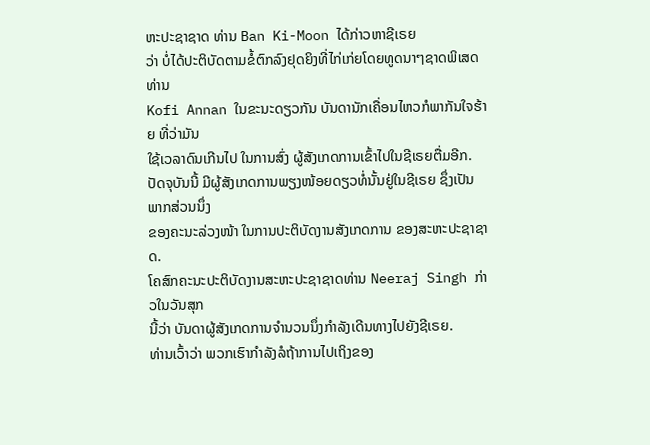ຫະປະຊາຊາດ ທ່ານ Ban Ki-Moon ໄດ້ກ່າວຫາຊີເຣຍ
ວ່າ ບໍ່ໄດ້ປະຕິບັດຕາມຂໍ້ຕົກລົງຢຸດຍິງທີ່ໄກ່ເກ່ຍໂດຍທູດນາໆຊາດພິເສດ ທ່ານ
Kofi Annan ໃນຂະນະດຽວກັນ ບັນດານັກເຄື່ອນໄຫວກໍພາກັນໃຈຮ້າຍ ທີ່ວ່າມັນ
ໃຊ້ເວລາດົນເກີນໄປ ໃນການສົ່ງ ຜູ້ສັງເກດການເຂົ້າໄປໃນຊີເຣຍຕື່ມອີກ.
ປັດຈຸບັນນີ້ ມີຜູ້ສັງເກດການພຽງໜ້ອຍດຽວທໍ່ນັ້ນຢູ່ໃນຊີເຣຍ ຊຶ່ງເປັນພາກສ່ວນນຶ່ງ
ຂອງຄະນະລ່ວງໜ້າ ໃນການປະຕິບັດງານສັງເກດການ ຂອງສະຫະປະຊາຊາດ.
ໂຄສົກຄະນະປະຕິບັດງານສະຫະປະຊາຊາດທ່ານ Neeraj Singh ກ່າວໃນວັນສຸກ
ນີ້ວ່າ ບັນດາຜູ້ສັງເກດການຈໍານວນນຶ່ງກໍາລັງເດີນທາງໄປຍັງຊີເຣຍ.
ທ່ານເວົ້າວ່າ ພວກເຮົາກໍາລັງລໍຖ້າການໄປເຖິງຂອງ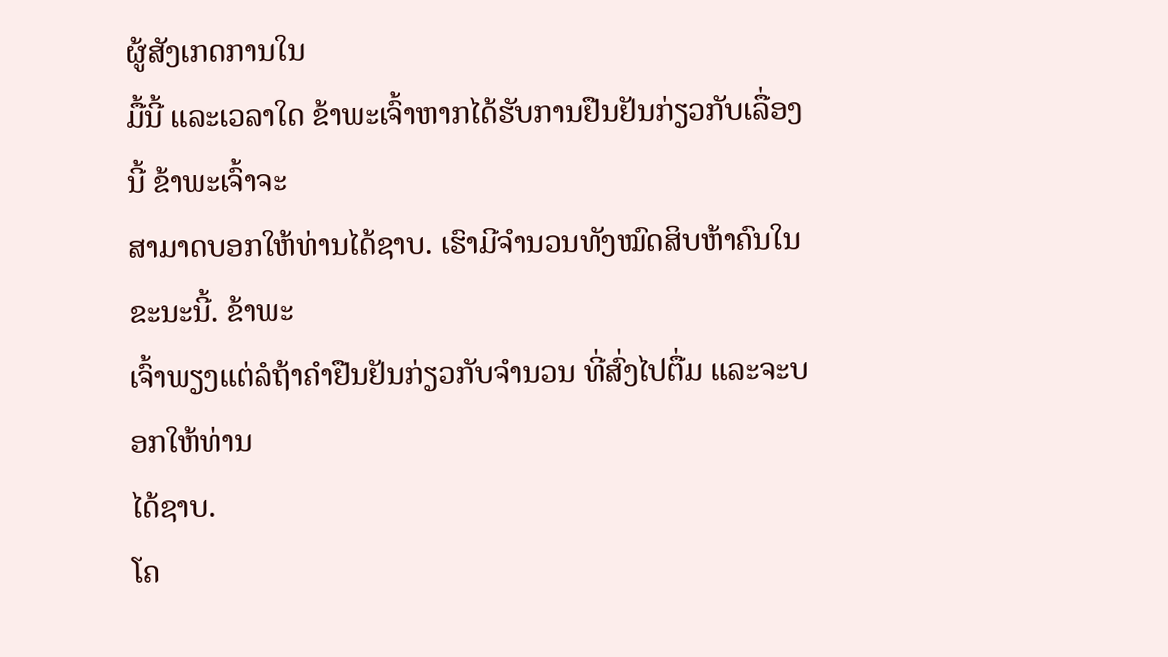ຜູ້ສັງເກດການໃນ
ມື້ນີ້ ແລະເວລາໃດ ຂ້າພະເຈົ້າຫາກໄດ້ຮັບການຢືນຢັນກ່ຽວກັບເລື່ອງນີ້ ຂ້າພະເຈົ້າຈະ
ສາມາດບອກໃຫ້ທ່ານໄດ້ຊາບ. ເຮົາມີຈໍານວນທັງໝົດສິບຫ້າຄົນໃນຂະນະນີ້. ຂ້າພະ
ເຈົ້າພຽງແຕ່ລໍຖ້າຄຳຢືນຢັນກ່ຽວກັບຈຳນວນ ທີ່ສົ່ງໄປຕື່ມ ແລະຈະບອກໃຫ້ທ່ານ
ໄດ້ຊາບ.
ໂຄ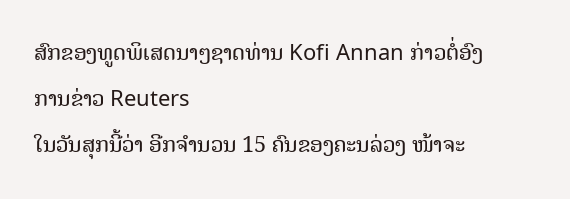ສົກຂອງທູດພິເສດນາໆຊາດທ່ານ Kofi Annan ກ່າວຕໍ່ອົງການຂ່າວ Reuters
ໃນວັນສຸກນີ້ວ່າ ອີກຈໍານວນ 15 ຄົນຂອງຄະນລ່ວງ ໜ້າຈະ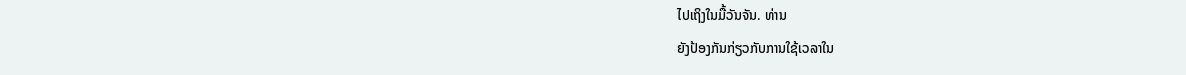ໄປເຖິງໃນມື້ວັນຈັນ. ທ່ານ
ຍັງປ້ອງກັນກ່ຽວກັບການໃຊ້ເວລາໃນ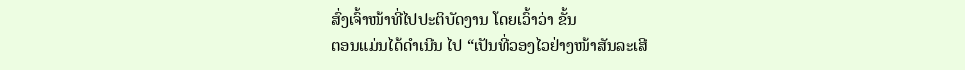ສົ່ງເຈົ້າໜ້າທີ່ໄປປະຕິບັດງານ ໂດຍເວົ້າວ່າ ຂັ້ນ
ຕອນແມ່ນໄດ້ດຳເນີນ ໄປ “ເປັນທີ່ວອງໄວຢ່າງໜ້າສັນລະເສີ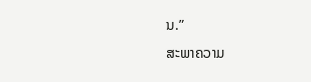ນ.”
ສະພາຄວາມ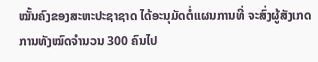ໝັ້ນຄົງຂອງສະຫະປະຊາຊາດ ໄດ້ອະນຸມັດຕໍ່ແຜນການທີ່ ຈະສົ່ງຜູ້ສັງເກດ
ການທັງໝົດຈໍານວນ 300 ຄົນໄປ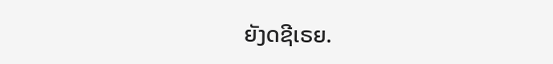ຍັງດຊີເຣຍ.